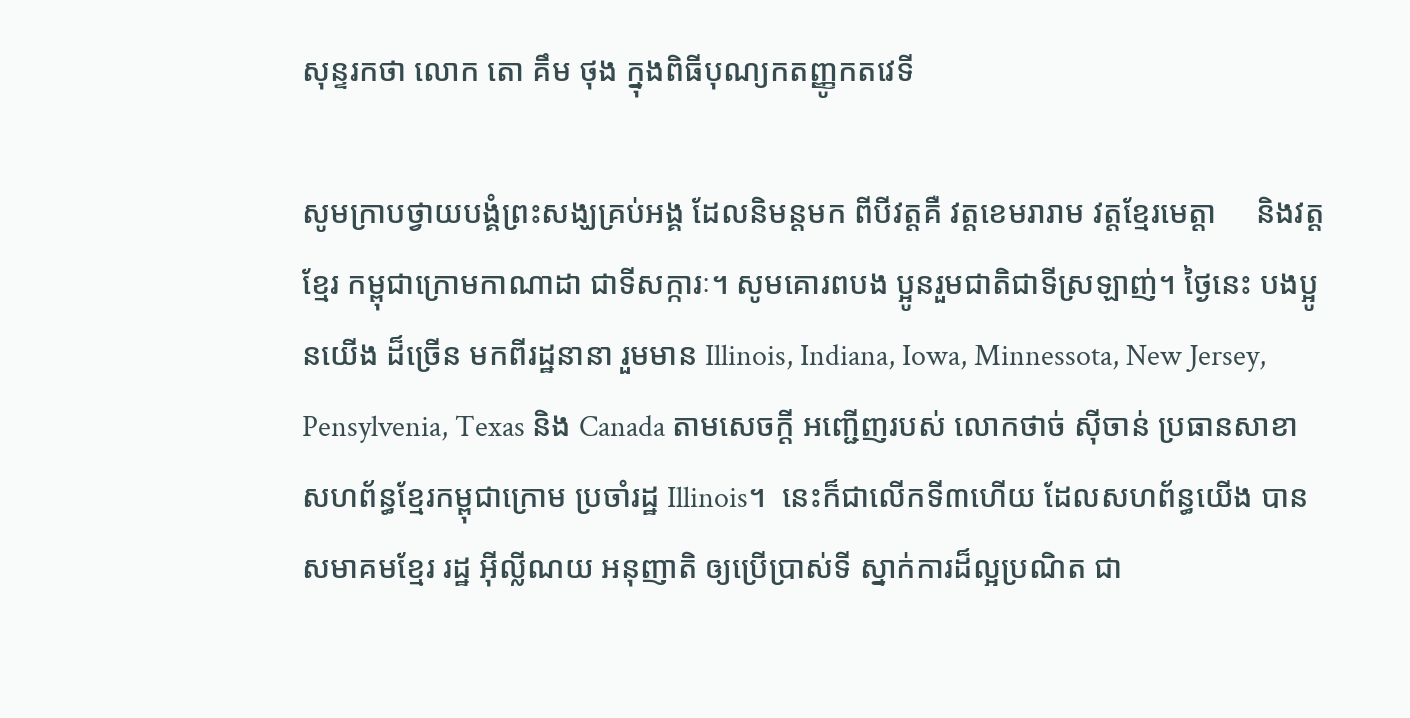សុន្ទរកថា លោក តោ គឹម ថុង ក្នុងពិធីបុណ្យកតញ្ញូកតវេទី

សូមក្រាបថ្វាយបង្គំព្រះសង្ឃគ្រប់អង្គ ដែលនិមន្តមក ពីបីវត្តគឺ វត្តខេមរារាម វត្តខ្មែរមេត្តា     និងវត្តខ្មែរ កម្ពុជាក្រោមកាណាដា ជាទីសក្ការៈ។ សូមគោរពបង ប្អូនរួមជាតិជាទីស្រឡាញ់។ ថ្ងៃនេះ បងប្អូនយើង ដ៏ច្រើន មកពីរដ្ឋនានា រួមមាន Illinois, Indiana, Iowa, Minnessota, New Jersey, Pensylvenia, Texas និង Canada តាមសេចក្តី អញ្ជើញរបស់ លោកថាច់ ស៊ីចាន់ ប្រធានសាខា សហព័ន្ធខ្មែរកម្ពុជាក្រោម ប្រចាំរដ្ឋ Illinois។  នេះក៏ជាលើកទី៣ហើយ ដែលសហព័ន្ធយើង បានសមាគមខ្មែរ រដ្ឋ អ៊ីល្លីណយ អនុញាតិ ឲ្យប្រើប្រាស់ទី ស្នាក់ការដ៏ល្អប្រណិត ជា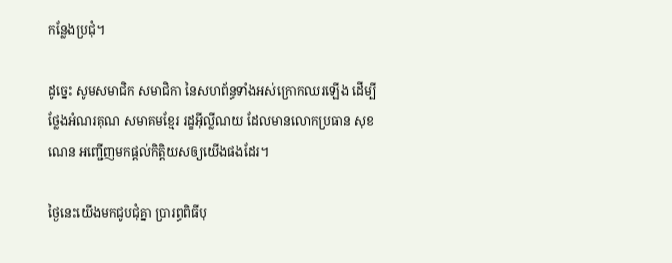កន្លែងប្រជុំ។

ដូច្នេះ សូមសមាជិក សមាជិកា នៃសហព័ន្ធទាំងអស់ក្រោកឈរឡើង ដើម្បីថ្លែងអំណរគុណ សមាគមខ្មែរ រដ្ខអ៊ីល្លីណយ ដែលមានលោកប្រធាន សុខ ណេន អញ្ជើញមកផ្តល់កិត្តិយសឲ្យយើងផងដែរ។

ថ្ងៃនេះយើងមកជូបជុំគ្នា ប្រារព្ធពិធីបុ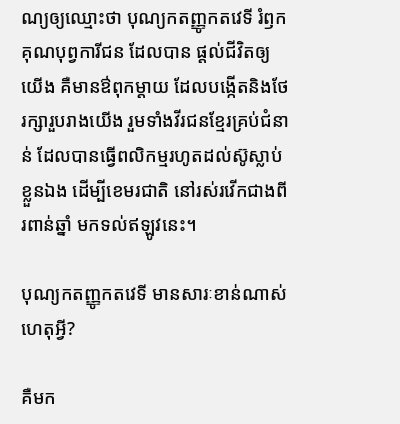ណ្យឲ្យឈ្មោះថា បុណ្យកតញ្ញូកតវេទី រំឭកគុណបុព្វការីជន ដែលបាន ផ្តល់ជីវិតឲ្យយើង គឺមានឳពុកម្តាយ ដែលបង្កើតនិងថែរក្សារួបរាងយើង រួមទាំងវីរជនខ្មែរគ្រប់ជំនាន់ ដែលបានធ្វើពលិកម្មរហូតដល់ស៊ូស្លាប់ខ្លួនឯង ដើម្បីខេមរជាតិ នៅរស់រវើកជាងពីរពាន់ឆ្នាំ មកទល់ឥឡូវនេះ។

បុណ្យកតញ្ញូកតវេទី មានសារៈខាន់ណាស់        ហេតុអ្វី?

គឺមក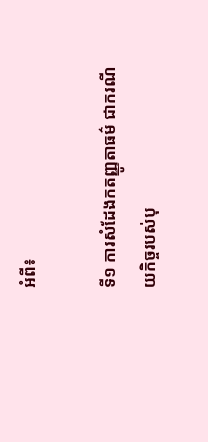អំពី៖

ទី១ ការសំដែងកតញ្ញូតាធម៌ ជាករណីយកិច្ចរបស់បុ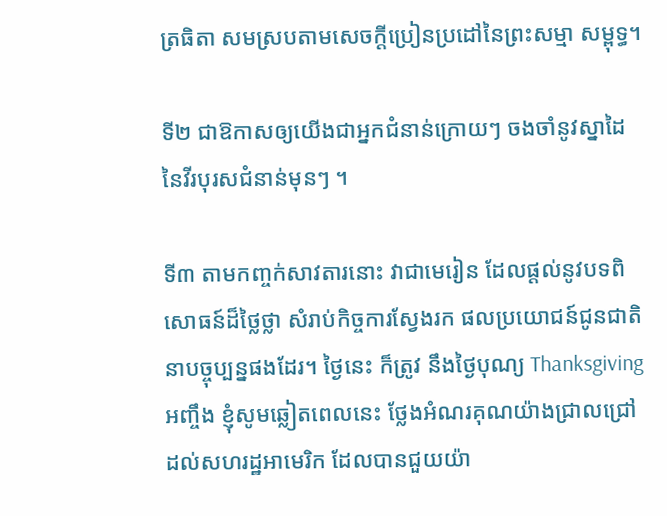ត្រធិតា សមស្របតាមសេចក្តីប្រៀនប្រដៅនៃព្រះសម្មា សម្ពុទ្ធ។

ទី២ ជាឱកាសឲ្យយើងជាអ្នកជំនាន់ក្រោយៗ ចងចាំនូវស្នាដៃនៃវីរបុរសជំនាន់មុនៗ ។

ទី៣ តាមកញ្ចក់សាវតារនោះ វាជាមេរៀន ដែលផ្តល់នូវបទពិសោធន៍ដ៏ថ្លៃថ្លា សំរាប់កិច្ចការស្វែងរក ផលប្រយោជន៍ជូនជាតិ នាបច្ចុប្បន្នផងដែរ។ ថ្ងៃនេះ ក៏ត្រូវ នឹងថ្ងៃបុណ្យ Thanksgiving អញ្ចឹង ខ្ញុំសូមឆ្លៀតពេលនេះ ថ្លែងអំណរគុណយ៉ាងជ្រាលជ្រៅ ដល់សហរដ្ឋអាមេរិក ដែលបានជួយយ៉ា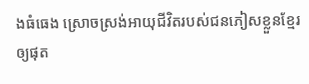ងធំធេង ស្រោចស្រង់អាយុជីវិតរបស់ជនភៀសខ្លួនខ្មែរ ឲ្យផុត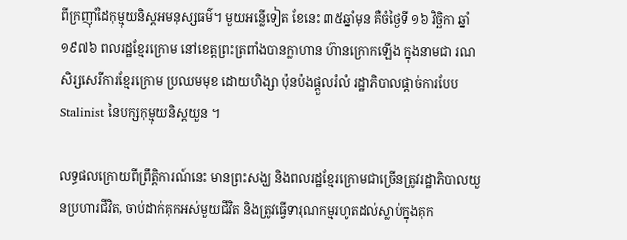ពីក្រញ៉ាំដៃកុម្មុយនិស្តអមនុស្សធម៌។ មួយអន្លើទៀត ខែនេះ ៣៥ឆ្នាំមុន គឺចំថ្ងៃទី ១៦ វិច្ឆិកា ឆ្នាំ១៩៧៦ ពលរដ្ឋខ្មែរក្រោម នៅខេត្តព្រះត្រពាំងបានក្លាហាន ហ៊ានក្រោកឡើង ក្នុងនាមជា រណសិរ្សសេរីការខ្មែរក្រោម ប្រឈមមុខ ដោយហិង្សា ប៉ុនប៉ងផ្តួលរំលំ រដ្ឋាភិបាលផ្តាច់ការបែប Stalinist នៃបក្សកុម្មុយនិស្តយួន ។

លទ្ធផលក្រោយពីព្រឹត្តិការណ៍នេះ មានព្រះសង្ឃ និងពលរដ្ឋខ្មែរក្រោមជាច្រើនត្រូវរដ្ឋាភិបាលយួនប្រហារជីវិត, ចាប់ដាក់គុកអស់មួយជីវិត និងត្រូវធ្វើទារុណកម្មរហូតដល់ស្លាប់ក្នុងគុក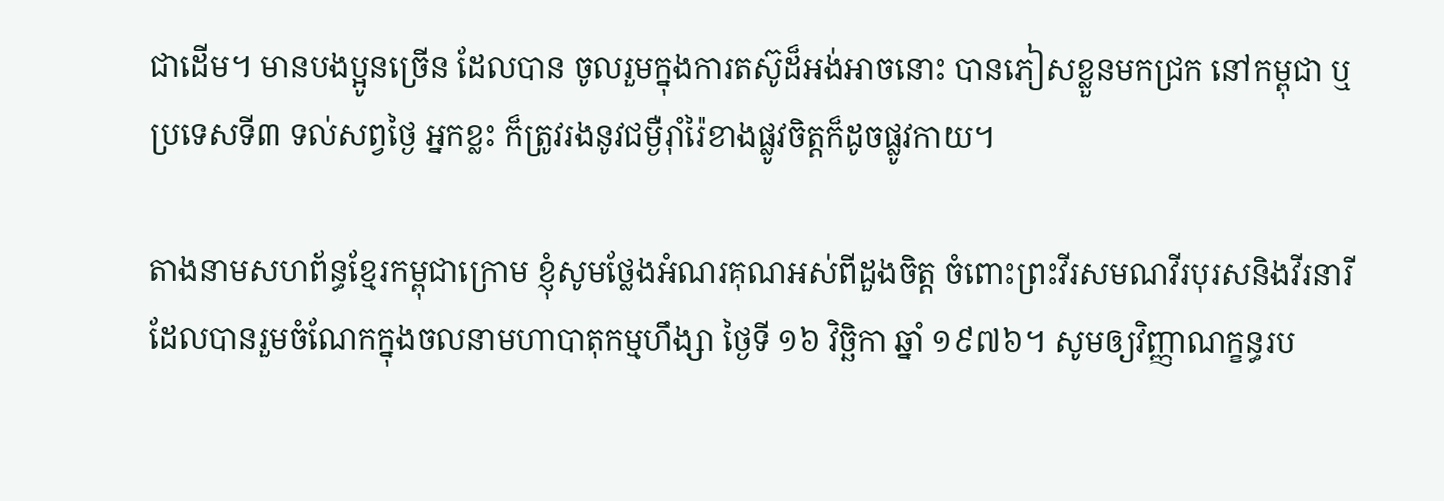ជាដើម។ មានបងប្អូនច្រើន ដែលបាន ចូលរួមក្នុងការតស៊ូដ៏អង់អាចនោះ បានភៀសខ្លួនមកជ្រក នៅកម្ពុជា ឬប្រទេសទី៣ ទល់សព្វថ្ងៃ អ្នកខ្លះ ក៏ត្រូវរងនូវជម្ងឺរ៉ាំរ៉ៃខាងផ្លូវចិត្តក៏ដូចផ្លូវកាយ។

តាងនាមសហព័ន្ធខ្មែរកម្ពុជាក្រោម ខ្ញុំសូមថ្លែងអំណរគុណអស់ពីដួងចិត្ត ចំពោះព្រះវីរសមណវីរបុរសនិងវីរនារី ដែលបានរួមចំណែកក្នុងចលនាមហាបាតុកម្មហឹង្សា ថ្ងៃទី ១៦ វិច្ឆិកា ឆ្នាំ ១៩៧៦។ សូមឲ្យវិញ្ញាណក្ខន្ធរប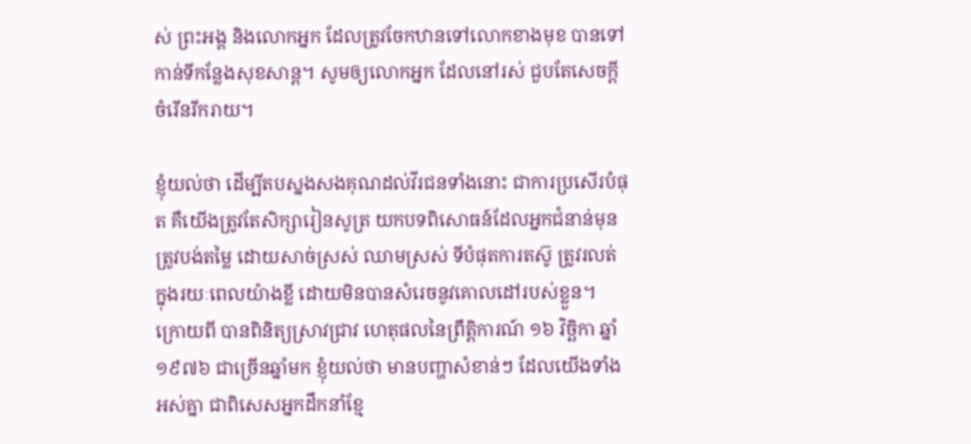ស់ ព្រះអង្គ និងលោកអ្នក ដែលត្រូវចែកឋានទៅលោកខាងមុខ បានទៅកាន់ទីកន្លែងសុខសាន្ត។ សូមឲ្យលោកអ្នក ដែលនៅរស់ ជួបតែសេចក្តីចំរើនរីករាយ។

ខ្ញុំយល់ថា ដើម្បីតបស្នងសងគុណដល់វីរជនទាំងនោះ ជាការប្រសើរបំផុត គឺយើងត្រូវតែសិក្សារៀនសូត្រ យកបទពិសោធន៍ដែលអ្នកជំនាន់មុនត្រូវបង់តម្លៃ ដោយសាច់ស្រស់ ឈាមស្រស់ ទីបំផុតការតស៊ូ ត្រូវរលត់ ក្នុងរយៈពេលយ៉ាងខ្លី ដោយមិនបានសំរេចនូវគោលដៅរបស់ខ្លួន។ ក្រោយពី បានពិនិត្យស្រាវជ្រាវ ហេតុផលនៃព្រឹត្តិការណ៍ ១៦ វិច្ឆិកា ឆ្នាំ១៩៧៦ ជាច្រើនឆ្នាំមក ខ្ញុំយល់ថា មានបញ្ហាសំខាន់ៗ ដែលយើងទាំងអស់គ្នា ជាពិសេសអ្នកដឹកនាំខ្មែ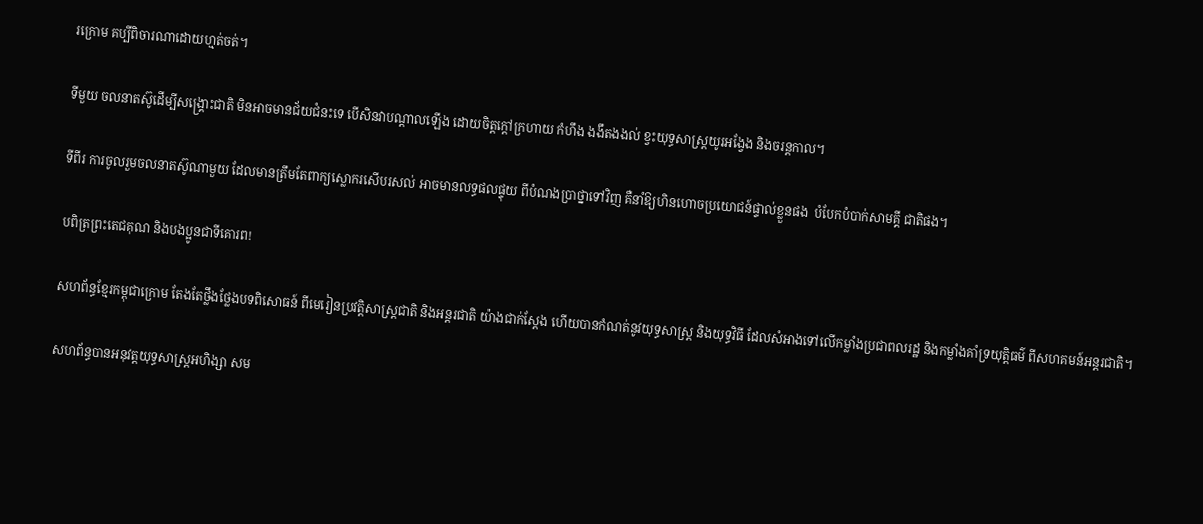រក្រោម គប្បីពិចារណាដោយហ្មត់ចត់។

ទីមួយ ចលនាតស៊ូដើម្បីសង្រ្គោះជាតិ មិនអាចមានជ័យជំនះទេ បើសិនវាបណ្តាលឡើង ដោយចិត្តក្តៅក្រហាយ កំហឹង ងងឹតងងល់ ខ្វះយុទ្ធសាស្រ្តយូរអង្វែង និងចរន្តកាល។

ទីពីរ ការចូលរួមចលនាតស៊ូណាមួយ ដែលមានត្រឹមតែពាក្យស្លោករសើបរសល់ អាចមានលទ្ធផលផ្ទុយ ពីបំណងប្រាថ្នាទៅវិញ គឺនាំឱ្យហិនហោចប្រយោជន៍ផ្ទាល់ខ្លួនផង  បំបែកបំបាក់សាមគ្គី ជាតិផង។

បពិត្រព្រះតេជគុណ និងបងប្អូនជាទីគោរព!

សហព័ន្ធខ្មែរកម្ពុជាក្រោម តែងតែថ្លឹងថ្លែងបទពិសោធន៍ ពីមេរៀនប្រវត្តិសាស្រ្តជាតិ និងអន្តរជាតិ យ៉ាងជាក់ស្តែង ហើយបានកំណត់នូវយុទ្ធសាស្រ្ត និងយុទ្ធវិធី ដែលសំអាងទៅលើកម្លាំងប្រជាពលរដ្ឋ និងកម្លាំងគាំទ្រយុត្តិធម៌ ពីសហគមន៍អន្តរជាតិ។

សហព័ន្ធបានអនុវត្តយុទ្ធសាស្រ្តអហិង្សា សម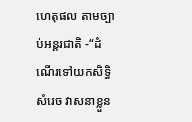ហេតុផល តាមច្បាប់អន្តរជាតិ -“ដំណើរទៅយកសិទ្ធិសំរេច វាសនាខ្លួន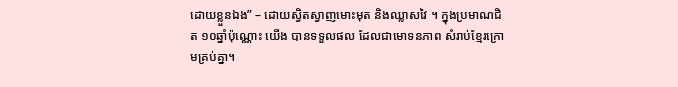ដោយខ្លួនឯង” – ដោយស្វិតស្វាញមោះមុត និងឈ្លាសវៃ ។ ក្នុងប្រមាណជិត ១០ឆ្នាំប៉ុណ្ណោះ យើង បានទទួលផល ដែលជាមោទនភាព សំរាប់ខ្មែរក្រោមគ្រប់គ្នា។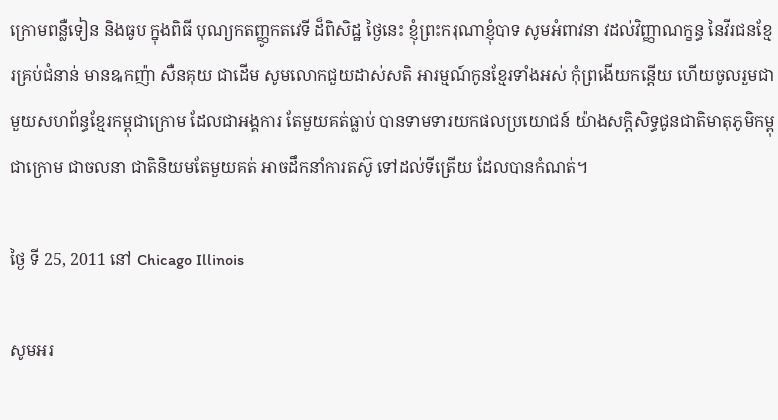ក្រោមពន្លឺទៀន និងធូប ក្នុងពិធី បុណ្យកតញ្ញូកតវេទី ដ៏ពិសិដ្ឋ ថ្ងៃនេះ ខ្ញុំព្រះករុណាខ្ញុំបាទ សូមអំពាវនា វដល់វិញ្ញាណក្ខន្ធ នៃវីរជនខ្មែរគ្រប់ជំនាន់ មានឩកញ៉ា សឺនគុយ ជាដើម សូមលោកជួយដាស់សតិ អារម្មណ៍កូនខ្មែរទាំងអស់ កុំព្រងើយកន្តើយ ហើយចូលរួមជាមួយសហព័ន្ធខ្មែរកម្ពុជាក្រោម ដែលជាអង្គការ តែមួយគត់ធ្លាប់ បានទាមទារយកផលប្រយោជន៍ យ៉ាងសក្តិសិទ្ធជូនជាតិមាតុភូមិកម្ពុជាក្រោម ជាចលនា ជាតិនិយមតែមួយគត់ អាចដឹកនាំការតស៊ូ ទៅដល់ទីត្រើយ ដែលបានកំណត់។

ថ្ងៃ ទី 25, 2011 នៅ Chicago Illinois

សូមអរ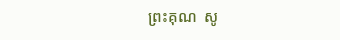ព្រះគុណ  សូ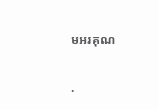មអរគុណ

.